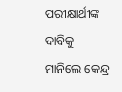ପରୀକ୍ଷାର୍ଥୀଙ୍କ ଦାବିକୁ ମାନିଲେ କେନ୍ଦ୍ର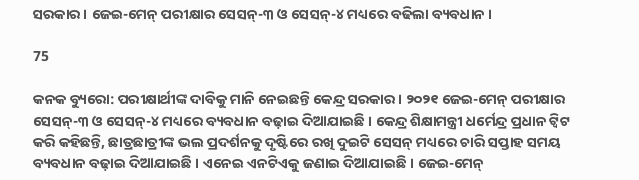ସରକାର । ଜେଇ-ମେନ୍ ପରୀକ୍ଷାର ସେସନ୍-୩ ଓ ସେସନ୍-୪ ମଧ୍ୟରେ ବଢିଲା ବ୍ୟବଧାନ ।

75

କନକ ବ୍ୟୁରୋ: ପରୀକ୍ଷାର୍ଥୀଙ୍କ ଦାବିକୁ ମାନି ନେଇଛନ୍ତି କେନ୍ଦ୍ର ସରକାର । ୨୦୨୧ ଜେଇ-ମେନ୍ ପରୀକ୍ଷାର ସେସନ୍-୩ ଓ ସେସନ୍-୪ ମଧ୍ୟରେ ବ୍ୟବଧାନ ବଢ଼ାଇ ଦିଆଯାଇଛି । କେନ୍ଦ୍ର ଶିକ୍ଷାମନ୍ତ୍ରୀ ଧର୍ମେନ୍ଦ୍ର ପ୍ରଧାନ ଟ୍ୱିଟ କରି କହିଛନ୍ତି, ଛାତ୍ରଛାତ୍ରୀଙ୍କ ଭଲ ପ୍ରଦର୍ଶନକୁ ଦୃଷ୍ଟିରେ ରଖି ଦୁଇଟି ସେସନ୍ ମଧ୍ୟରେ ଚାରି ସପ୍ତାହ ସମୟ ବ୍ୟବଧାନ ବଢ଼ାଇ ଦିଆଯାଇଛି । ଏନେଇ ଏନଟିଏକୁ ଜଣାଇ ଦିଆଯାଇଛି । ଜେଇ-ମେନ୍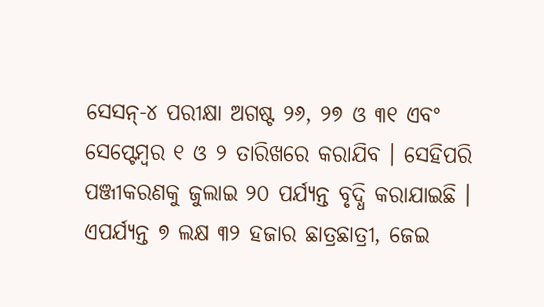ସେସନ୍-୪ ପରୀକ୍ଷା ଅଗଷ୍ଟ ୨୬, ୨୭ ଓ ୩୧ ଏବଂ ସେପ୍ଟେମ୍ବର ୧ ଓ ୨ ତାରିଖରେ କରାଯିବ । ସେହିପରି ପଞ୍ଜୀକରଣକୁ ଜୁଲାଇ ୨୦ ପର୍ଯ୍ୟନ୍ତ ବୃଦ୍ଧି କରାଯାଇଛି । ଏପର୍ଯ୍ୟନ୍ତ ୭ ଲକ୍ଷ ୩୨ ହଜାର ଛାତ୍ରଛାତ୍ରୀ, ଜେଇ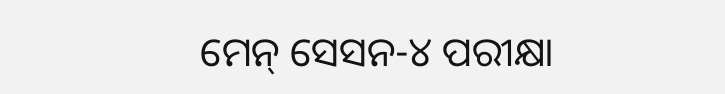ମେନ୍ ସେସନ-୪ ପରୀକ୍ଷା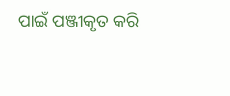ପାଇଁ ପଞ୍ଜୀକୃତ କରି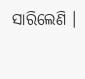ସାରିଲେଣି ।